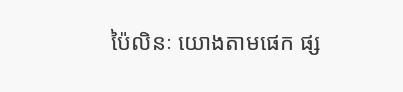ប៉ៃលិនៈ យោងតាមផេក ផ្ស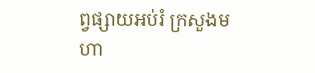ព្វផ្សាយអប់រំ ក្រសួងមហា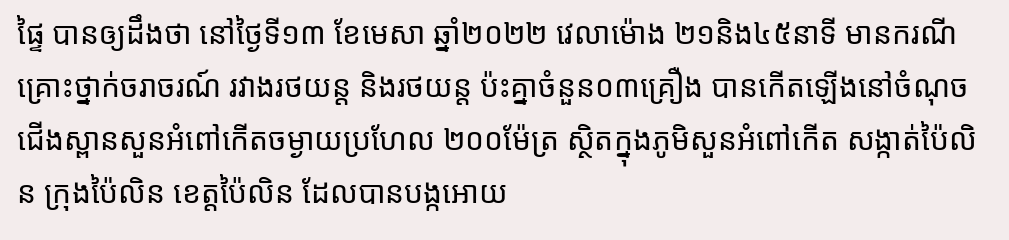ផ្ទៃ បានឲ្យដឹងថា នៅថ្ងៃទី១៣ ខែមេសា ឆ្នាំ២០២២ វេលាម៉ោង ២១និង៤៥នាទី មានករណីគ្រោះថ្នាក់ចរាចរណ៍ រវាងរថយន្ត និងរថយន្ត ប៉ះគ្នាចំនួន០៣គ្រឿង បានកើតឡើងនៅចំណុចជើងស្ពានសួនអំពៅកើតចម្ងាយប្រហែល ២០០ម៉ែត្រ ស្ថិតក្នុងភូមិសួនអំពៅកើត សង្កាត់ប៉ៃលិន ក្រុងប៉ៃលិន ខេត្តប៉ៃលិន ដែលបានបង្កអោយ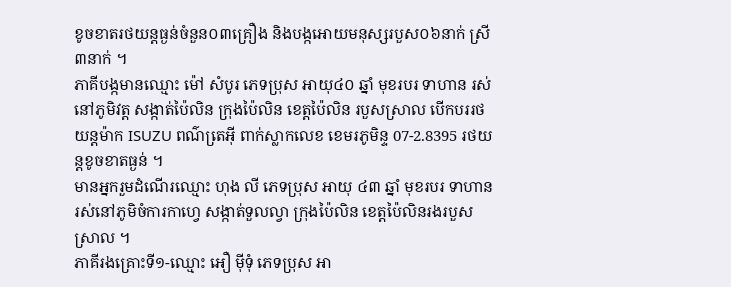ខូចខាតរថយន្តធ្ងន់ចំនួន០៣គ្រឿង និងបង្កអោយមនុស្សរបួស០៦នាក់ ស្រី៣នាក់ ។
ភាគីបង្កមានឈ្មោះ ម៉ៅ សំបូរ ភេទប្រុស អាយុ៤០ ឆ្នាំ មុខរបរ ទាហាន រស់នៅភូមិវត្ត សង្កាត់ប៉ៃលិន ក្រុងប៉ៃលិន ខេត្តប៉ៃលិន របួសស្រាល បើកបររថយន្តម៉ាក ISUZU ពណ៌តេ្រអ៊ី ពាក់ស្លាកលេខ ខេមរភូមិន្ទ 07-2.8395 រថយន្តខូចខាតធ្ងន់ ។
មានអ្នករួមដំណើរឈ្មោះ ហុង លី ភេទប្រុស អាយុ ៤៣ ឆ្នាំ មុខរបរ ទាហាន រស់នៅភូមិចំការកាហ្វេ សង្កាត់ទួលល្វា ក្រុងប៉ៃលិន ខេត្តប៉ៃលិនរងរបួសស្រាល ។
ភាគីរងគ្រោះទី១-ឈ្មោះ អឿ ម៉ីទុំ ភេទប្រុស អា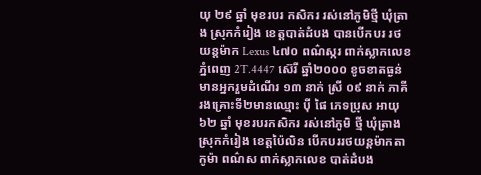យុ ២៩ ឆ្នាំ មុខរបរ កសិករ រស់នៅភូមិថ្មី ឃុំត្រាង ស្រុកកំរៀង ខេត្តបាត់ដំបង បានបើកបរ រថយន្តម៉ាក Lexus ៤៧០ ពណ៌ស្ករ ពាក់ស្លាកលេខ ភ្នំពេញ 2T.4447 ស៊េរី ឆ្នាំ២០០០ ខូចខាតធ្ងន់ មានអ្នករួមដំណើរ ១៣ នាក់ ស្រី ០៩ នាក់ ភាគីរងគ្រោះទី២មានឈ្មោះ ប៉ី ផៃ ភេទប្រុស អាយុ ៦២ ឆ្នាំ មុខរបរកសិករ រស់នៅភូមិ ថ្មី ឃុំត្រាង ស្រុកកំរៀង ខេត្តប៉ៃលិន បើកបររថយន្តម៉ាកតាកូម៉ា ពណ៌ស ពាក់ស្លាកលេខ បាត់ដំបង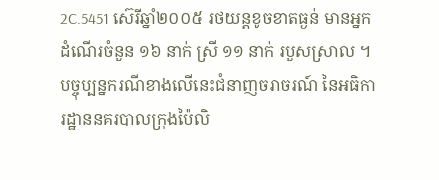2C.5451 ស៊េរីឆ្នាំ២០០៥ រថយន្តខូចខាតធ្ងន់ មានអ្នកដំណើរចំនួន ១៦ នាក់ ស្រី ១១ នាក់ របួសស្រាល ។
បច្ចុប្បន្នករណីខាងលើនេះជំនាញចរាចរណ៍ នៃអធិការដ្ឋាននគរបាលក្រុងប៉ៃលិ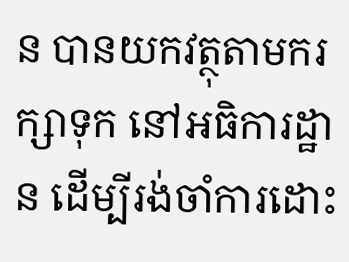ន បានយកវត្ថុតាមករក្សាទុក នៅអធិការដ្ឋាន ដើម្បីរង់ចាំការដោះ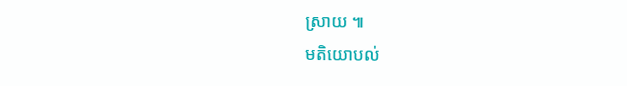ស្រាយ ៕
មតិយោបល់